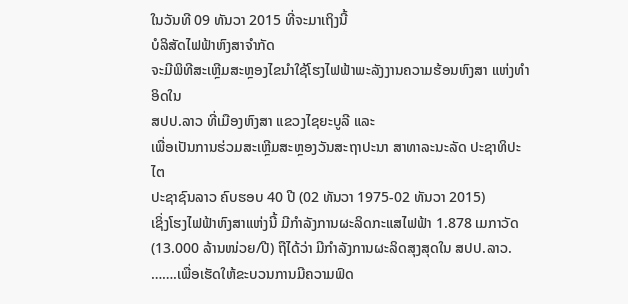ໃນວັນທີ 09 ທັນວາ 2015 ທີ່ຈະມາເຖິງນີ້
ບໍລິສັດໄຟຟ້າຫົງສາຈໍາກັດ
ຈະມີພິທີສະເຫຼີມສະຫຼອງໄຂນໍາໃຊ້ໂຮງໄຟຟ້າພະລັງງານຄວາມຮ້ອນຫົງສາ ແຫ່ງທໍາອິດໃນ
ສປປ.ລາວ ທີ່ເມືອງຫົງສາ ແຂວງໄຊຍະບູລີ ແລະ
ເພື່ອເປັນການຮ່ວມສະເຫຼີມສະຫຼອງວັນສະຖາປະນາ ສາທາລະນະລັດ ປະຊາທິປະໄຕ
ປະຊາຊົນລາວ ຄົບຮອບ 40 ປີ (02 ທັນວາ 1975-02 ທັນວາ 2015)
ເຊິ່ງໂຮງໄຟຟ້າຫົງສາແຫ່ງນີ້ ມີກໍາລັງການຜະລິດກະແສໄຟຟ້າ 1.878 ເມກາວັດ
(13.000 ລ້ານໜ່ວຍ/ປີ) ຖືໄດ້ວ່າ ມີກໍາລັງການຜະລິດສຸງສຸດໃນ ສປປ.ລາວ.
…….ເພື່ອເຮັດໃຫ້ຂະບວນການມີຄວາມຟົດ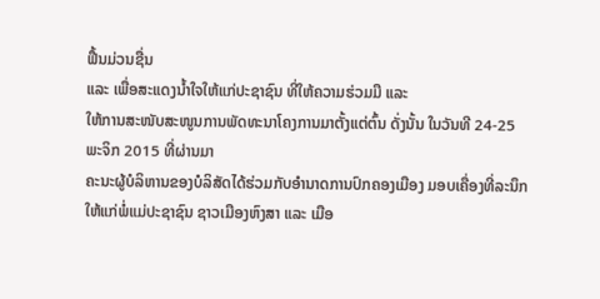ຟື້ນມ່ວນຊື່ນ
ແລະ ເພື່ອສະແດງນໍ້າໃຈໃຫ້ແກ່ປະຊາຊົນ ທີ່ໃຫ້ຄວາມຮ່ວມມື ແລະ
ໃຫ້ການສະໜັບສະໜູນການພັດທະນາໂຄງການມາຕັ້ງແຕ່ຕົ້ນ ດັ່ງນັ້ນ ໃນວັນທີ 24-25
ພະຈິກ 2015 ທີ່ຜ່ານມາ
ຄະນະຜູ້ບໍລິຫານຂອງບໍລິສັດໄດ້ຮ່ວມກັບອໍານາດການປົກຄອງເມືອງ ມອບເຄື່ອງທີ່ລະນຶກ
ໃຫ້ແກ່ພໍ່ແມ່ປະຊາຊົນ ຊາວເມືອງຫົງສາ ແລະ ເມືອ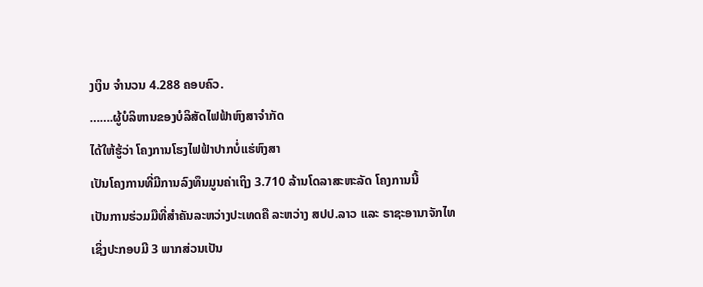ງເງິນ ຈໍານວນ 4.288 ຄອບຄົວ.
…….ຜູ້ບໍລິຫານຂອງບໍລິສັດໄຟຟ້າຫົງສາຈໍາກັດ
ໄດ້ໃຫ້ຮູ້ວ່າ ໂຄງການໂຮງໄຟຟ້າປາກບໍ່ແຮ່ຫົງສາ
ເປັນໂຄງການທີ່ມີການລົງທຶນມູນຄ່າເຖິງ 3.710 ລ້ານໂດລາສະຫະລັດ ໂຄງການນີ້
ເປັນການຮ່ວມມືທີ່ສຳຄັນລະຫວ່າງປະເທດຄື ລະຫວ່າງ ສປປ.ລາວ ແລະ ຣາຊະອານາຈັກໄທ
ເຊິ່ງປະກອບມີ 3 ພາກສ່ວນເປັນ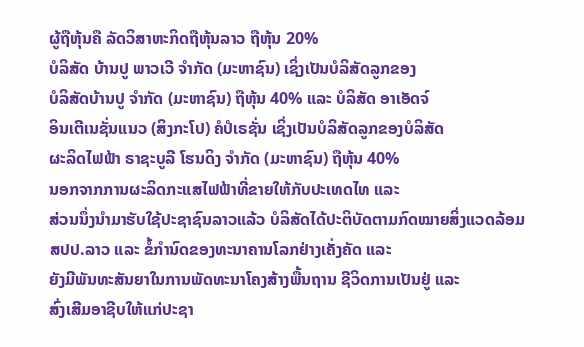ຜູ້ຖືຫຸ້ນຄື ລັດວິສາຫະກິດຖືຫຸ້ນລາວ ຖືຫຸ້ນ 20%
ບໍລິສັດ ບ້ານປູ ພາວເວີ ຈໍາກັດ (ມະຫາຊົນ) ເຊິ່ງເປັນບໍລິສັດລູກຂອງ
ບໍລິສັດບ້ານປູ ຈໍາກັດ (ມະຫາຊົນ) ຖືຫຸ້ນ 40% ແລະ ບໍລິສັດ ອາເອັດຈ໌
ອິນເຕີເນຊັ່ນແນວ (ສິງກະໂປ) ຄໍປໍເຣຊັ່ນ ເຊິ່ງເປັນບໍລິສັດລູກຂອງບໍລິສັດ
ຜະລິດໄຟຟ້າ ຣາຊະບູລີ ໂຮນດິງ ຈໍາກັດ (ມະຫາຊົນ) ຖືຫຸ້ນ 40%
ນອກຈາກການຜະລິດກະແສໄຟຟ້າທີ່ຂາຍໃຫ້ກັບປະເທດໄທ ແລະ
ສ່ວນນຶ່ງນໍາມາຮັບໃຊ້ປະຊາຊົນລາວແລ້ວ ບໍລິສັດໄດ້ປະຕິບັດຕາມກົດໝາຍສິ່ງແວດລ້ອມ
ສປປ.ລາວ ແລະ ຂໍ້ກໍານົດຂອງທະນາຄານໂລກຢ່າງເຄັ່ງຄັດ ແລະ
ຍັງມີພັນທະສັນຍາໃນການພັດທະນາໂຄງສ້າງພື້ນຖານ ຊີວິດການເປັນຢູ່ ແລະ
ສົ່ງເສີມອາຊີບໃຫ້ແກ່ປະຊາ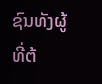ຊົນທັງຜູ້ທີ່ຕ້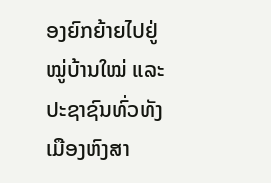ອງຍົກຍ້າຍໄປຢູ່ໝູ່ບ້ານໃໝ່ ແລະ
ປະຊາຊົນທົ່ວທັງເມືອງຫົງສາ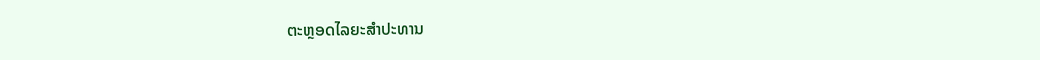ຕະຫຼອດໄລຍະສໍາປະທານ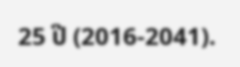25 ປີ (2016-2041).